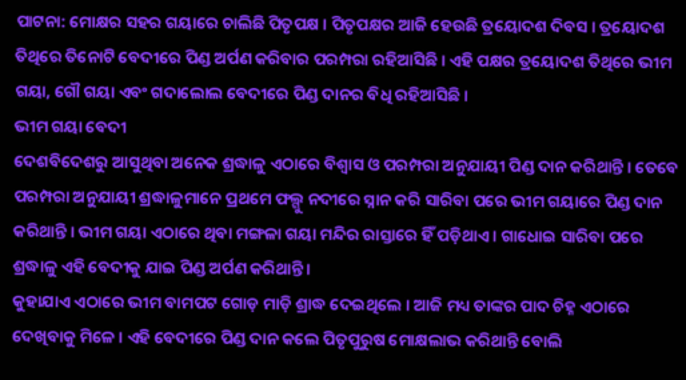ପାଟନା: ମୋକ୍ଷର ସହର ଗୟାରେ ଚାଲିଛି ପିତୃପକ୍ଷ । ପିତୃପକ୍ଷର ଆଜି ହେଉଛି ତ୍ରୟୋଦଶ ଦିବସ । ତ୍ରୟୋଦଶ ତିଥିରେ ତିନୋଟି ବେଦୀରେ ପିଣ୍ଡ ଅର୍ପଣ କରିବାର ପରମ୍ପରା ରହିଆସିଛି । ଏହି ପକ୍ଷର ତ୍ରୟୋଦଶ ତିଥିରେ ଭୀମ ଗୟା, ଗୌ ଗୟା ଏବଂ ଗଦାଲୋଲ ବେଦୀରେ ପିଣ୍ଡ ଦାନର ବିଧି ରହିଆସିଛି ।
ଭୀମ ଗୟା ବେଦୀ
ଦେଶବିଦେଶରୁ ଆସୁଥିବା ଅନେକ ଶ୍ରଦ୍ଧାଳୁ ଏଠାରେ ବିଶ୍ବାସ ଓ ପରମ୍ପରା ଅନୁଯାୟୀ ପିଣ୍ଡ ଦାନ କରିଥାନ୍ତି । ତେବେ ପରମ୍ପରା ଅନୁଯାୟୀ ଶ୍ରଦ୍ଧାଳୁମାନେ ପ୍ରଥମେ ଫଲ୍ଗୁ ନଦୀରେ ସ୍ନାନ କରି ସାରିବା ପରେ ଭୀମ ଗୟାରେ ପିଣ୍ଡ ଦାନ କରିଥାନ୍ତି । ଭୀମ ଗୟା ଏଠାରେ ଥିବା ମଙ୍ଗଳା ଗୟା ମନ୍ଦିର ରାସ୍ତାରେ ହିଁ ପଡ଼ିଥାଏ । ଗାଧୋଇ ସାରିବା ପରେ ଶ୍ରଦ୍ଧାଳୁ ଏହି ବେଦୀକୁ ଯାଇ ପିଣ୍ଡ ଅର୍ପଣ କରିଥାନ୍ତି ।
କୁହାଯାଏ ଏଠାରେ ଭୀମ ବାମପଟ ଗୋଡ଼ ମାଡ଼ି ଶ୍ରାଦ୍ଧ ଦେଇଥିଲେ । ଆଜି ମଧ୍ୟ ତାଙ୍କର ପାଦ ଚିହ୍ନ ଏଠାରେ ଦେଖିବାକୁ ମିଳେ । ଏହି ବେଦୀରେ ପିଣ୍ଡ ଦାନ କଲେ ପିତୃପୁରୁଷ ମୋକ୍ଷଲାଭ କରିଥାନ୍ତି ବୋଲି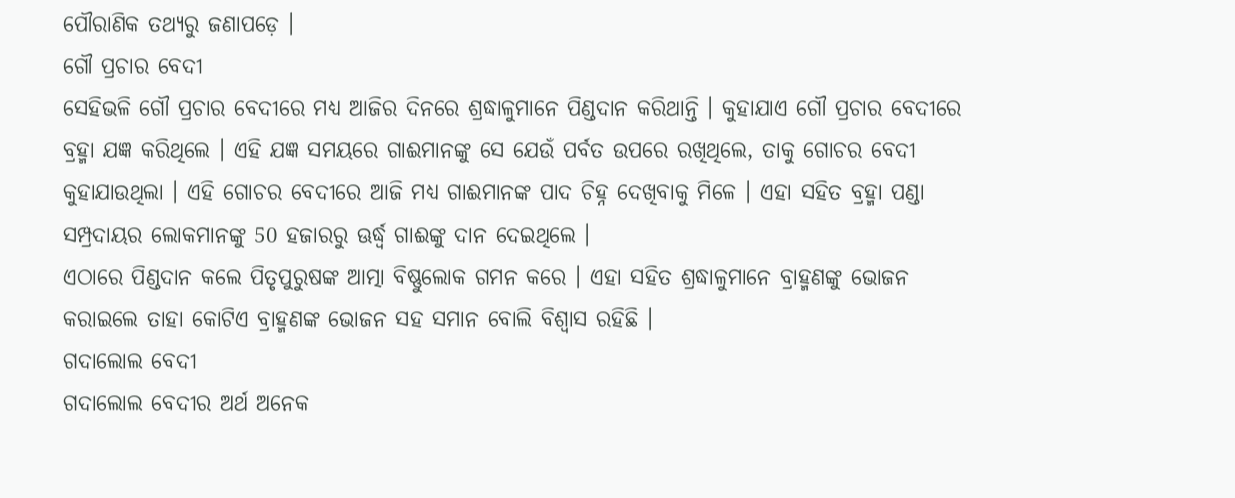ପୌରାଣିକ ତଥ୍ୟରୁ ଜଣାପଡ଼େ ।
ଗୌ ପ୍ରଚାର ବେଦୀ
ସେହିଭଳି ଗୌ ପ୍ରଚାର ବେଦୀରେ ମଧ୍ୟ ଆଜିର ଦିନରେ ଶ୍ରଦ୍ଧାଳୁମାନେ ପିଣ୍ଡଦାନ କରିଥାନ୍ତି । କୁହାଯାଏ ଗୌ ପ୍ରଚାର ବେଦୀରେ ବ୍ରହ୍ମା ଯଜ୍ଞ କରିଥିଲେ । ଏହି ଯଜ୍ଞ ସମୟରେ ଗାଈମାନଙ୍କୁ ସେ ଯେଉଁ ପର୍ବତ ଉପରେ ରଖିଥିଲେ, ତାକୁ ଗୋଚର ବେଦୀ କୁହାଯାଉଥିଲା । ଏହି ଗୋଚର ବେଦୀରେ ଆଜି ମଧ୍ୟ ଗାଈମାନଙ୍କ ପାଦ ଚିହ୍ନ ଦେଖିବାକୁ ମିଳେ । ଏହା ସହିତ ବ୍ରହ୍ମା ପଣ୍ଡା ସମ୍ପ୍ରଦାୟର ଲୋକମାନଙ୍କୁ 50 ହଜାରରୁ ଊର୍ଦ୍ଧ୍ବ ଗାଈଙ୍କୁ ଦାନ ଦେଇଥିଲେ ।
ଏଠାରେ ପିଣ୍ଡଦାନ କଲେ ପିତୃପୁରୁଷଙ୍କ ଆତ୍ମା ବିଷ୍ଣୁଲୋକ ଗମନ କରେ । ଏହା ସହିତ ଶ୍ରଦ୍ଧାଳୁମାନେ ବ୍ରାହ୍ମଣଙ୍କୁ ଭୋଜନ କରାଇଲେ ତାହା କୋଟିଏ ବ୍ରାହ୍ମଣଙ୍କ ଭୋଜନ ସହ ସମାନ ବୋଲି ବିଶ୍ବାସ ରହିଛି ।
ଗଦାଲୋଲ ବେଦୀ
ଗଦାଲୋଲ ବେଦୀର ଅର୍ଥ ଅନେକ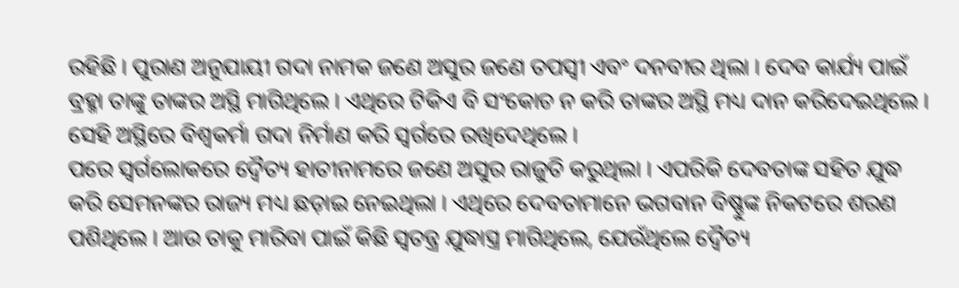ରହିଛି । ପୁରାଣ ଅନୁଯାୟୀ ଗଦା ନାମକ ଜଣେ ଅସୁର ଜଣେ ତପସ୍ବୀ ଏବଂ ଦନବୀର ଥିଲା । ଦେବ କାର୍ଯ୍ୟ ପାଇଁ ବ୍ରହ୍ମା ତାଙ୍କୁ ତାଙ୍କର ଅସ୍ଥି ମାଗିଥିଲେ । ଏଥିରେ ଟିକିଏ ବି ସଂକୋଚ ନ କରି ତାଙ୍କର ଅସ୍ଥି ମଧ୍ୟ ଦାନ କରିଦେଇଥିଲେ । ସେହି ଅସ୍ଥିରେ ବିଶ୍ବକର୍ମା ଗଦା ନିର୍ମାଣ କରି ସ୍ବର୍ଗରେ ରଖିଦେଥିଲେ ।
ପରେ ସ୍ବର୍ଗଲୋକରେ ଦ୍ବୈତ୍ୟ ହାତୀନାମରେ ଜଣେ ଅସୁର ରାଜୁତି କରୁଥିଲା । ଏପରିକି ଦେବତାଙ୍କ ସହିତ ଯୁଦ୍ଧ କରି ସେମନଙ୍କର ରାଜ୍ୟ ମଧ୍ୟ ଛଡ଼ାଇ ନେଇଥିଲା । ଏଥିରେ ଦେବତାମାନେ ଭଗବାନ ବିଷ୍ଣୁଙ୍କ ନିକଟରେ ଶରଣ ପଶିଥିଲେ । ଆଉ ତାକୁ ମାରିବା ପାଇଁ କିଛି ସ୍ବତନ୍ତ୍ର ଯୁଦ୍ଧାସ୍ତ୍ର ମାଗିଥିଲେ, ଯେଉଁଥିଲେ ଦ୍ବୈତ୍ୟ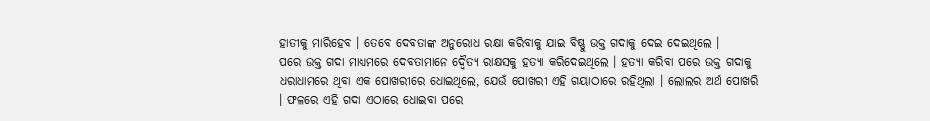ହାତୀକୁ ମାରିହେବ । ତେବେ ଦେବତାଙ୍କ ଅନୁରୋଧ ରକ୍ଷା କରିବାକୁ ଯାଇ ବିଷ୍ଣୁ ଉକ୍ତ ଗଦାକୁ ଦେଇ ଦେଇଥିଲେ ।
ପରେ ଉକ୍ତ ଗଦା ମାଧ୍ୟମରେ ଦେବତାମାନେ ଦ୍ବୈତ୍ୟ ରାକ୍ଷସକୁ ହତ୍ୟା କରିଦେଇଥିଲେ । ହତ୍ୟା କରିବା ପରେ ଉକ୍ତ ଗଦାକୁ ଧରାଧାମରେ ଥିବା ଏକ ପୋଖରୀରେ ଧୋଇଥିଲେ, ଯେଉଁ ପୋଖରୀ ଏହି ଗୟାଠାରେ ରହିଥିଲା । ଲୋଲର ଅର୍ଥ ପୋଖରି । ଫଳରେ ଏହି ଗଦା ଏଠାରେ ଧୋଇବା ପରେ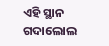ଏହି ସ୍ଥାନ ଗଦାଲୋଲ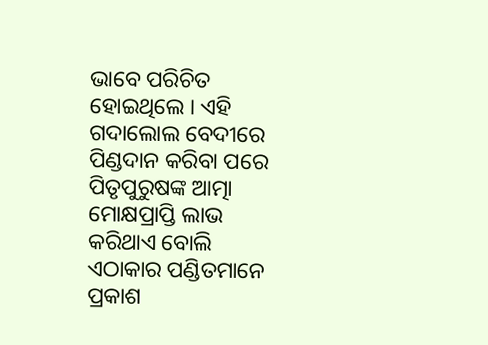ଭାବେ ପରିଚିତ ହୋଇଥିଲେ । ଏହି ଗଦାଲୋଲ ବେଦୀରେ ପିଣ୍ଡଦାନ କରିବା ପରେ ପିତୃପୁରୁଷଙ୍କ ଆତ୍ମା ମୋକ୍ଷପ୍ରାପ୍ତି ଲାଭ କରିଥାଏ ବୋଲି ଏଠାକାର ପଣ୍ଡିତମାନେ ପ୍ରକାଶ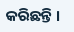କରିଛନ୍ତି ।